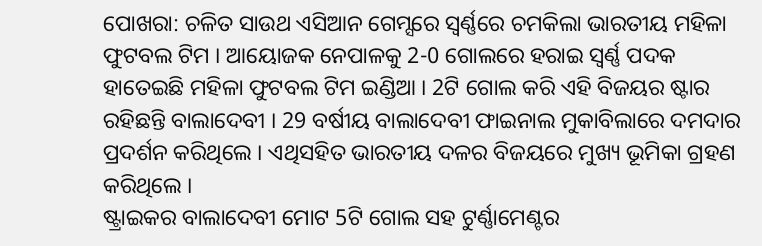ପୋଖରା: ଚଳିତ ସାଉଥ ଏସିଆନ ଗେମ୍ସରେ ସ୍ବର୍ଣ୍ଣରେ ଚମକିଲା ଭାରତୀୟ ମହିଳା ଫୁଟବଲ ଟିମ । ଆୟୋଜକ ନେପାଳକୁ 2-0 ଗୋଲରେ ହରାଇ ସ୍ବର୍ଣ୍ଣ ପଦକ ହାତେଇଛି ମହିଳା ଫୁଟବଲ ଟିମ ଇଣ୍ଡିଆ । 2ଟି ଗୋଲ କରି ଏହି ବିଜୟର ଷ୍ଟାର ରହିଛନ୍ତି ବାଲାଦେବୀ । 29 ବର୍ଷୀୟ ବାଲାଦେବୀ ଫାଇନାଲ ମୁକାବିଲାରେ ଦମଦାର ପ୍ରଦର୍ଶନ କରିଥିଲେ । ଏଥିସହିତ ଭାରତୀୟ ଦଳର ବିଜୟରେ ମୁଖ୍ୟ ଭୂମିକା ଗ୍ରହଣ କରିଥିଲେ ।
ଷ୍ଟ୍ରାଇକର ବାଲାଦେବୀ ମୋଟ 5ଟି ଗୋଲ ସହ ଟୁର୍ଣ୍ଣାମେଣ୍ଟର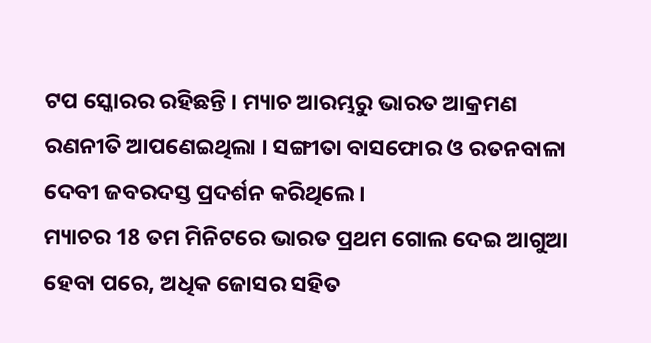ଟପ ସ୍କୋରର ରହିଛନ୍ତି । ମ୍ୟାଚ ଆରମ୍ଭରୁ ଭାରତ ଆକ୍ରମଣ ରଣନୀତି ଆପଣେଇଥିଲା । ସଙ୍ଗୀତା ବାସଫୋର ଓ ରତନବାଳା ଦେବୀ ଜବରଦସ୍ତ ପ୍ରଦର୍ଶନ କରିଥିଲେ ।
ମ୍ୟାଚର 18 ତମ ମିନିଟରେ ଭାରତ ପ୍ରଥମ ଗୋଲ ଦେଇ ଆଗୁଆ ହେବା ପରେ, ଅଧିକ ଜୋସର ସହିତ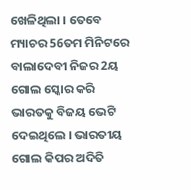ଖେଳିଥିଲା । ତେବେ ମ୍ୟାଚର 56ତମ ମିନିଟରେ ବାଲାଦେବୀ ନିଜର 2ୟ ଗୋଲ ସ୍କୋର କରି ଭାରତକୁ ବିଜୟ ଭେଟି ଦେଇଥିଲେ । ଭାରତୀୟ ଗୋଲ କିପର ଅଦିତି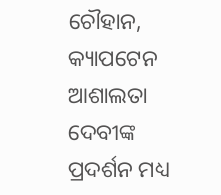ଚୌହାନ, କ୍ୟାପଟେନ ଆଶାଲତା ଦେବୀଙ୍କ ପ୍ରଦର୍ଶନ ମଧ୍ୟ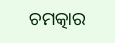ଚମତ୍କାର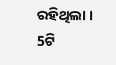ରହିଥିଲା । 5ଟି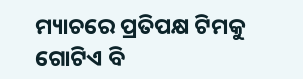ମ୍ୟାଚରେ ପ୍ରତିପକ୍ଷ ଟିମକୁ ଗୋଟିଏ ବି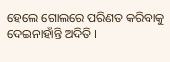ହେଲେ ଗୋଲରେ ପରିଣତ କରିବାକୁ ଦେଇନାହାଁନ୍ତି ଅଦିତି ।